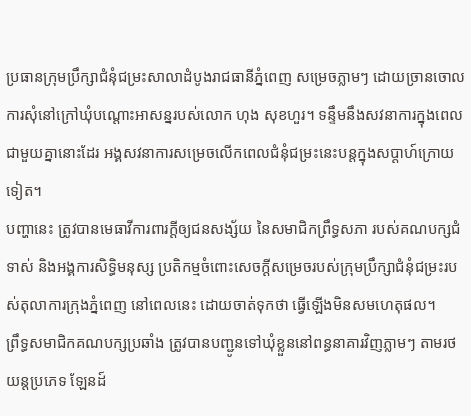ប្រធានក្រុមប្រឹក្សាជំនុំជម្រះសាលាដំបូងរាជធានីភ្នំពេញ សម្រេចភ្លាមៗ ដោយច្រានចោលការសុំនៅក្រៅឃុំបណ្តោះអាសន្នរបស់លោក ហុង សុខហួរ។ ទន្ទឹមនឹងសវនាការក្នុងពេលជាមួយគ្នានោះដែរ អង្គសវនាការសម្រេចលើកពេលជំនុំជម្រះនេះបន្តក្នុងសប្ដាហ៍ក្រោយទៀត។
បញ្ហានេះ ត្រូវបានមេធាវីការពារក្ដីឲ្យជនសង្ស័យ នៃសមាជិកព្រឹទ្ធសភា របស់គណបក្សជំទាស់ និងអង្គការសិទ្ធិមនុស្ស ប្រតិកម្មចំពោះសេចក្ដីសម្រេចរបស់ក្រុមប្រឹក្សាជំនុំជម្រះរបស់តុលាការក្រុងភ្នំពេញ នៅពេលនេះ ដោយចាត់ទុកថា ធ្វើឡើងមិនសមហេតុផល។
ព្រឹទ្ធសមាជិកគណបក្សប្រឆាំង ត្រូវបានបញ្ជូនទៅឃុំខ្លួននៅពន្ធនាគារវិញភ្លាមៗ តាមរថយន្តប្រភេទ ឡែនដ៍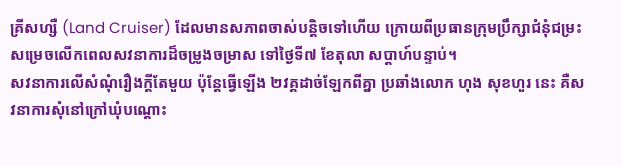គ្រីសហ្សឺ (Land Cruiser) ដែលមានសភាពចាស់បន្តិចទៅហើយ ក្រោយពីប្រធានក្រុមប្រឹក្សាជំនុំជម្រះសម្រេចលើកពេលសវនាការដ៏ចម្រូងចម្រាស ទៅថ្ងៃទី៧ ខែតុលា សប្ដាហ៍បន្ទាប់។
សវនាការលើសំណុំរឿងក្ដីតែមួយ ប៉ុន្តែធ្វើឡើង ២វគ្គដាច់ឡែកពីគ្នា ប្រឆាំងលោក ហុង សុខហួរ នេះ គឺសវនាការសុំនៅក្រៅឃុំបណ្ដោះ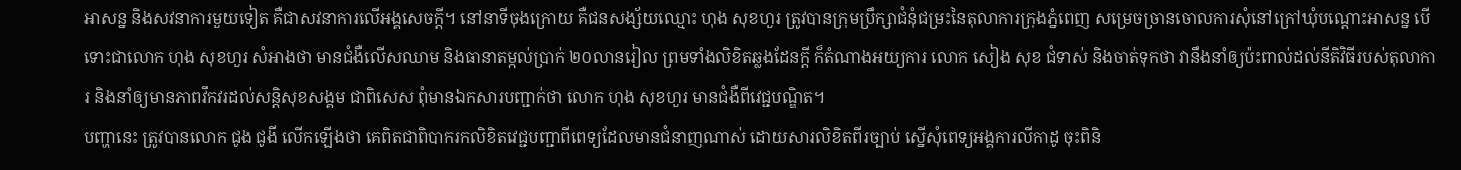អាសន្ន និងសវនាការមួយទៀត គឺជាសវនាការលើអង្គសេចក្ដី។ នៅនាទីចុងក្រោយ គឺជនសង្ស័យឈ្មោះ ហុង សុខហួរ ត្រូវបានក្រុមប្រឹក្សាជំនុំជម្រះនៃតុលាការក្រុងភ្នំពេញ សម្រេចច្រានចោលការសុំនៅក្រៅឃុំបណ្ដោះអាសន្ន បើទោះជាលោក ហុង សុខហួរ សំអាងថា មានជំងឺលើសឈាម និងធានាតម្កល់ប្រាក់ ២០លានរៀល ព្រមទាំងលិខិតឆ្លងដែនក្តី ក៏តំណាងអយ្យការ លោក សៀង សុខ ជំទាស់ និងចាត់ទុកថា វានឹងនាំឲ្យប៉ះពាល់ដល់នីតិវិធីរបស់តុលាការ និងនាំឲ្យមានភាពវឹកវរដល់សន្តិសុខសង្គម ជាពិសេស ពុំមានឯកសារបញ្ជាក់ថា លោក ហុង សុខហួរ មានជំងឺពីវេជ្ជបណ្ឌិត។
បញ្ហានេះ ត្រូវបានលោក ជូង ជូងី លើកឡើងថា គេពិតជាពិបាករកលិខិតវេជ្ជបញ្ជាពីពេទ្យដែលមានជំនាញណាស់ ដោយសារលិខិតពីរច្បាប់ ស្នើសុំពេទ្យអង្គការលីកាដូ ចុះពិនិ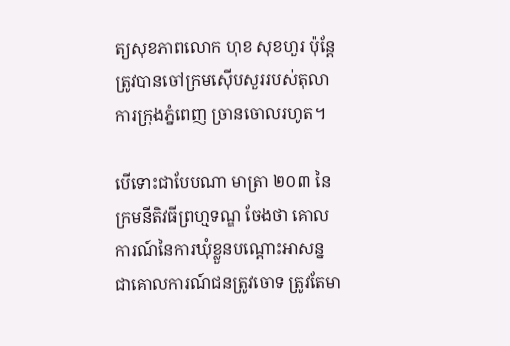ត្យសុខភាពលោក ហុខ សុខហួរ ប៉ុន្តែត្រូវបានចៅក្រមស៊ើបសួររបស់តុលាការក្រុងភ្នំពេញ ច្រានចោលរហូត។

បើទោះជាបែបណា មាត្រា ២០៣ នៃក្រមនីតិវធីព្រហ្មទណ្ឌ ចែងថា គោលការណ៍នៃការឃុំខ្លួនបណ្តោះអាសន្ន ជាគោលការណ៍ជនត្រូវចោទ ត្រូវតែមា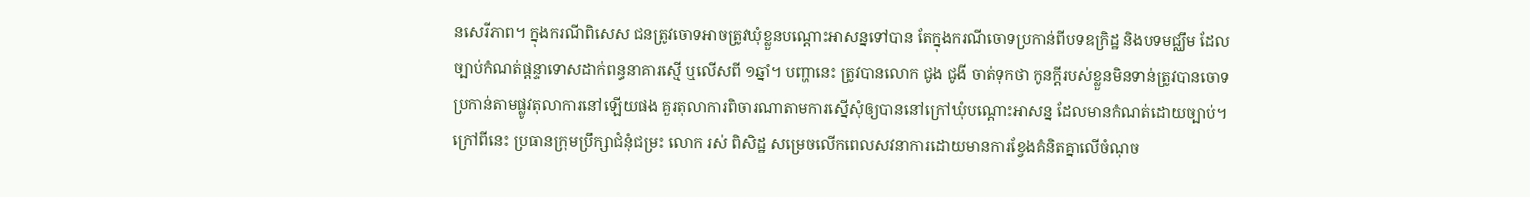នសេរីភាព។ ក្នុងករណីពិសេស ជនត្រូវចោទអាចត្រូវឃុំខ្លួនបណ្តោះអាសន្នទៅបាន តែក្នុងករណីចោទប្រកាន់ពីបទឧក្រិដ្ឋ និងបទមជ្ឈឹម ដែលច្បាប់កំណត់ផ្ដន្ទាទោសដាក់ពន្ធនាគារស្មើ ឬលើសពី ១ឆ្នាំ។ បញ្ហានេះ ត្រូវបានលោក ជូង ជូងី ចាត់ទុកថា កូនក្តីរបស់ខ្លួនមិនទាន់ត្រូវបានចោទប្រកាន់តាមផ្លូវតុលាការនៅឡើយផង គួរតុលាការពិចារណាតាមការស្នើសុំឲ្យបាននៅក្រៅឃុំបណ្ដោះអាសន្ន ដែលមានកំណត់ដោយច្បាប់។
ក្រៅពីនេះ ប្រធានក្រុមប្រឹក្សាជំនុំជម្រះ លោក រស់ ពិសិដ្ឋ សម្រេចលើកពេលសវនាការដោយមានការខ្វែងគំនិតគ្នាលើចំណុច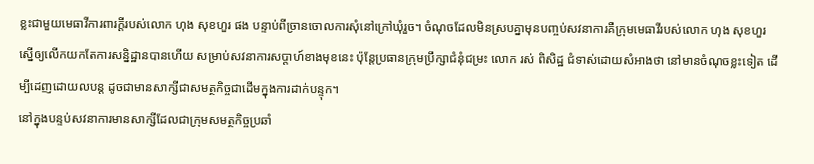ខ្លះជាមួយមេធាវីការពារក្ដីរបស់លោក ហុង សុខហួរ ផង បន្ទាប់ពីច្រានចោលការសុំនៅក្រៅឃុំរួច។ ចំណុចដែលមិនស្របគ្នាមុនបញ្ចប់សវនាការគឺក្រុមមេធាវីរបស់លោក ហុង សុខហួរ ស្នើឲ្យលើកយកតែការសន្និដ្ឋានបានហើយ សម្រាប់សវនាការសប្តាហ៍ខាងមុខនេះ ប៉ុន្តែប្រធានក្រុមប្រឹក្សាជំនុំជម្រះ លោក រស់ ពិសិដ្ឋ ជំទាស់ដោយសំអាងថា នៅមានចំណុចខ្លះទៀត ដើម្បីដេញដោយលបន្ត ដូចជាមានសាក្សីជាសមត្ថកិច្ចជាដើមក្នុងការដាក់បន្ទុក។
នៅក្នុងបន្ទប់សវនាការមានសាក្សីដែលជាក្រុមសមត្ថកិច្ចប្រឆាំ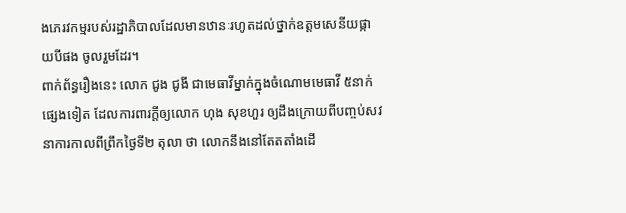ងភេរវកម្មរបស់រដ្ឋាភិបាលដែលមានឋានៈរហូតដល់ថ្នាក់ឧត្តមសេនីយផ្កាយបីផង ចូលរួមដែរ។
ពាក់ព័ន្ធរឿងនេះ លោក ជូង ជូងី ជាមេធាវីម្នាក់ក្នុងចំណោមមេធាវី ៥នាក់ផ្សេងទៀត ដែលការពារក្ដីឲ្យលោក ហុង សុខហួរ ឲ្យដឹងក្រោយពីបញ្ចប់សវនាការកាលពីព្រឹកថ្ងៃទី២ តុលា ថា លោកនឹងនៅតែតតាំងដើ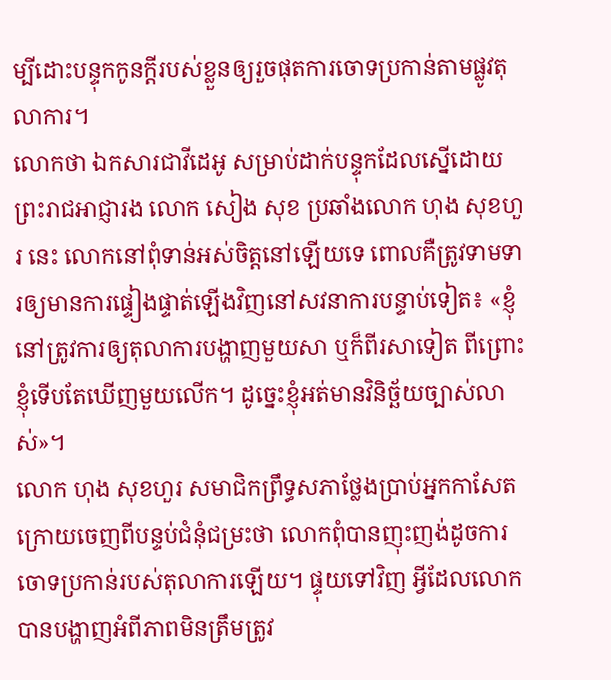ម្បីដោះបន្ទុកកូនក្ដីរបស់ខ្លួនឲ្យរួចផុតការចោទប្រកាន់តាមផ្លូវតុលាការ។
លោកថា ឯកសារជាវីដេអូ សម្រាប់ដាក់បន្ទុកដែលស្នើដោយព្រះរាជអាជ្ញារង លោក សៀង សុខ ប្រឆាំងលោក ហុង សុខហួរ នេះ លោកនៅពុំទាន់អស់ចិត្តនៅឡើយទេ ពោលគឺត្រូវទាមទារឲ្យមានការផ្ទៀងផ្ទាត់ឡើងវិញនៅសវនាការបន្ទាប់ទៀត៖ «ខ្ញុំនៅត្រូវការឲ្យតុលាការបង្ហាញមួយសា ឬក៏ពីរសាទៀត ពីព្រោះខ្ញុំទើបតែឃើញមួយលើក។ ដូច្នេះខ្ញុំអត់មានវិនិច្ឆ័យច្បាស់លាស់»។
លោក ហុង សុខហួរ សមាជិកព្រឹទ្ធសភាថ្លែងប្រាប់អ្នកកាសែតក្រោយចេញពីបន្ទប់ជំនុំជម្រះថា លោកពុំបានញុះញង់ដូចការចោទប្រកាន់របស់តុលាការឡើយ។ ផ្ទុយទៅវិញ អ្វីដែលលោកបានបង្ហាញអំពីភាពមិនត្រឹមត្រូវ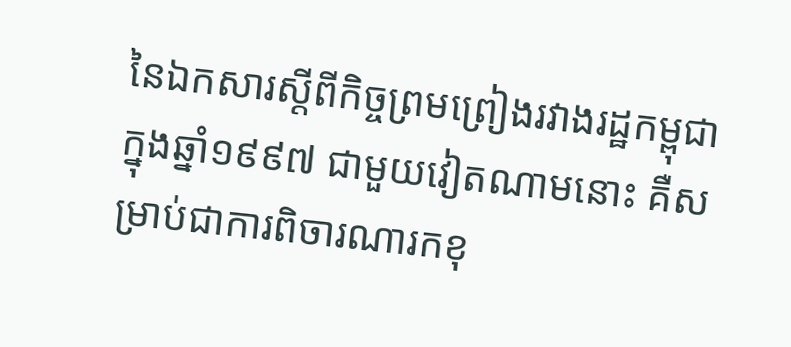នៃឯកសារស្ដីពីកិច្ចព្រមព្រៀងរវាងរដ្ឋកម្ពុជា ក្នុងឆ្នាំ១៩៩៧ ជាមួយវៀតណាមនោះ គឺសម្រាប់ជាការពិចារណារកខុ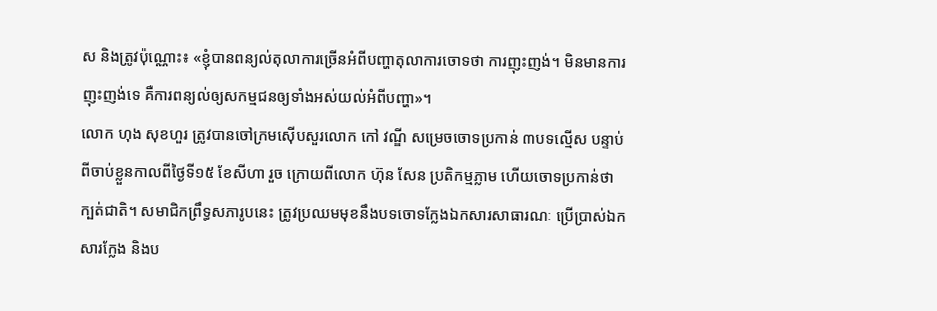ស និងត្រូវប៉ុណ្ណោះ៖ «ខ្ញុំបានពន្យល់តុលាការច្រើនអំពីបញ្ហាតុលាការចោទថា ការញុះញង់។ មិនមានការញុះញង់ទេ គឺការពន្យល់ឲ្យសកម្មជនឲ្យទាំងអស់យល់អំពីបញ្ហា»។
លោក ហុង សុខហួរ ត្រូវបានចៅក្រមស៊ើបសួរលោក កៅ វណ្ឌី សម្រេចចោទប្រកាន់ ៣បទល្មើស បន្ទាប់ពីចាប់ខ្លួនកាលពីថ្ងៃទី១៥ ខែសីហា រួច ក្រោយពីលោក ហ៊ុន សែន ប្រតិកម្មភ្លាម ហើយចោទប្រកាន់ថា ក្បត់ជាតិ។ សមាជិកព្រឹទ្ធសភារូបនេះ ត្រូវប្រឈមមុខនឹងបទចោទក្លែងឯកសារសាធារណៈ ប្រើប្រាស់ឯកសារក្លែង និងប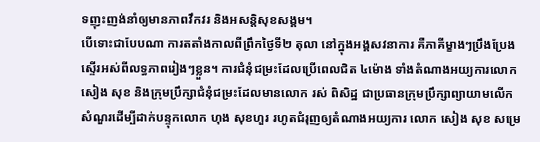ទញុះញង់នាំឲ្យមានភាពវឹកវរ និងអសន្តិសុខសង្គម។
បើទោះជាបែបណា ការតតាំងកាលពីព្រឹកថ្ងៃទី២ តុលា នៅក្នុងអង្គសវនាការ គឺភាគីម្ខាងៗប្រឹងប្រែងស្ទើរអស់ពីលទ្ធភាពរៀងៗខ្លួន។ ការជំនុំជម្រះដែលប្រើពេលជិត ៤ម៉ោង ទាំងតំណាងអយ្យការលោក សៀង សុខ និងក្រុមប្រឹក្សាជំនុំជម្រះដែលមានលោក រស់ ពិសិដ្ឋ ជាប្រធានក្រុមប្រឹក្សាព្យាយាមលើកសំណួរដើម្បីដាក់បន្ទុកលោក ហុង សុខហួរ រហូតជំរុញឲ្យតំណាងអយ្យការ លោក សៀង សុខ សម្រេ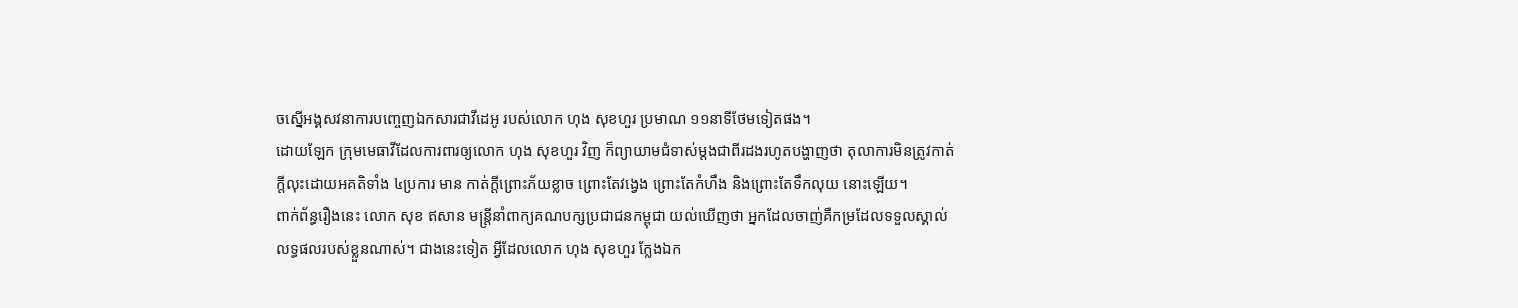ចស្នើអង្គសវនាការបញ្ចេញឯកសារជាវីដេអូ របស់លោក ហុង សុខហួរ ប្រមាណ ១១នាទីថែមទៀតផង។
ដោយឡែក ក្រុមមេធាវីដែលការពារឲ្យលោក ហុង សុខហួរ វិញ ក៏ព្យាយាមជំទាស់ម្តងជាពីរដងរហូតបង្ហាញថា តុលាការមិនត្រូវកាត់ក្ដីលុះដោយអគតិទាំង ៤ប្រការ មាន កាត់ក្ដីព្រោះភ័យខ្លាច ព្រោះតែវង្វេង ព្រោះតែកំហឹង និងព្រោះតែទឹកលុយ នោះឡើយ។
ពាក់ព័ន្ធរឿងនេះ លោក សុខ ឥសាន មន្រ្តីនាំពាក្យគណបក្សប្រជាជនកម្ពុជា យល់ឃើញថា អ្នកដែលចាញ់គឺកម្រដែលទទួលស្គាល់លទ្ធផលរបស់ខ្លួនណាស់។ ជាងនេះទៀត អ្វីដែលលោក ហុង សុខហួរ ក្លែងឯក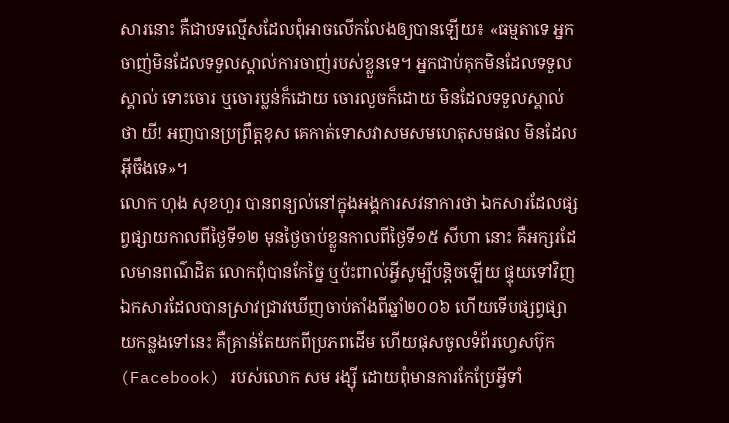សារនោះ គឺជាបទល្មើសដែលពុំអាចលើកលែងឲ្យបានឡើយ៖ «ធម្មតាទេ អ្នកចាញ់មិនដែលទទួលស្គាល់ការចាញ់របស់ខ្លួនទេ។ អ្នកជាប់គុកមិនដែលទទួលស្គាល់ ទោះចោរ ឬចោរប្លន់ក៏ដោយ ចោរលួចក៏ដោយ មិនដែលទទួលស្គាល់ថា យី! អញបានប្រព្រឹត្តខុស គេកាត់ទោសវាសមសមហេតុសមផល មិនដែលអ៊ីចឹងទេ»។
លោក ហុង សុខហួរ បានពន្យល់នៅក្នុងអង្គការសវនាការថា ឯកសារដែលផ្សព្វផ្សាយកាលពីថ្ងៃទី១២ មុនថ្ងៃចាប់ខ្លួនកាលពីថ្ងៃទី១៥ សីហា នោះ គឺអក្សរដែលមានពណ៌ដិត លោកពុំបានកែច្នៃ ឬប៉ះពាល់អ្វីសូម្បីបន្តិចឡើយ ផ្ទុយទៅវិញឯកសារដែលបានស្រាវជ្រាវឃើញចាប់តាំងពីឆ្នាំ២០០៦ ហើយទើបផ្សព្វផ្សាយកន្លងទៅនេះ គឺគ្រាន់តែយកពីប្រភពដើម ហើយផុសចូលទំព័រហ្វេសប៊ុក (Facebook) របស់លោក សម រង្ស៊ី ដោយពុំមានការកែប្រែអ្វីទាំ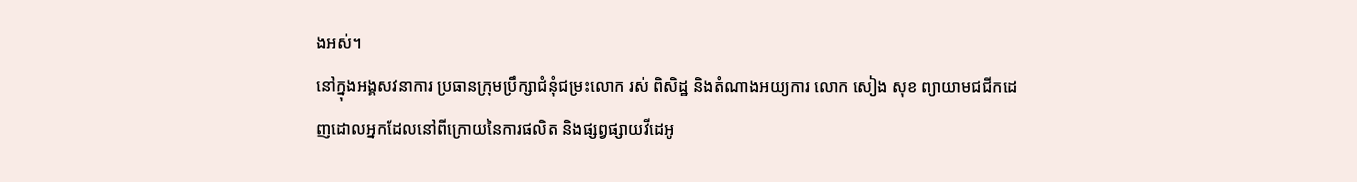ងអស់។
នៅក្នុងអង្គសវនាការ ប្រធានក្រុមប្រឹក្សាជំនុំជម្រះលោក រស់ ពិសិដ្ឋ និងតំណាងអយ្យការ លោក សៀង សុខ ព្យាយាមជជីកដេញដោលអ្នកដែលនៅពីក្រោយនៃការផលិត និងផ្សព្វផ្សាយវីដេអូ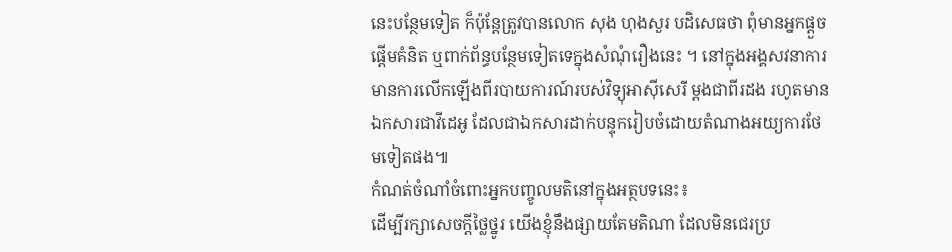នេះបន្ថែមទៀត ក៏ប៉ុន្តែត្រូវបានលោក សុង ហុងសួរ បដិសេធថា ពុំមានអ្នកផ្ដួចផ្ដើមគំនិត ឬពាក់ព័ន្ធបន្ថែមទៀតទេក្នុងសំណុំរឿងនេះ ។ នៅក្នុងអង្គសវនាការ មានការលើកឡើងពីរបាយការណ៍របស់វិទ្យុអាស៊ីសេរី ម្តងជាពីរដង រហូតមានឯកសារជាវីដេអូ ដែលជាឯកសារដាក់បន្ទុករៀបចំដោយតំណាងអយ្យការថែមទៀតផង៕
កំណត់ចំណាំចំពោះអ្នកបញ្ចូលមតិនៅក្នុងអត្ថបទនេះ៖
ដើម្បីរក្សាសេចក្ដីថ្លៃថ្នូរ យើងខ្ញុំនឹងផ្សាយតែមតិណា ដែលមិនជេរប្រ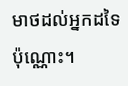មាថដល់អ្នកដទៃប៉ុណ្ណោះ។